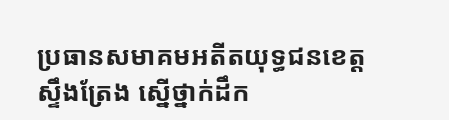ប្រធានសមាគមអតីតយុទ្ធជនខេត្តស្ទឹងត្រែង ស្នើថ្នាក់ដឹក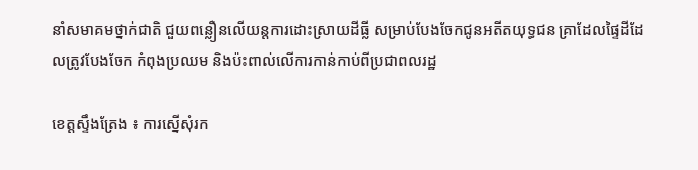នាំសមាគមថ្នាក់ជាតិ ជួយពន្លឿនលើយន្តការដោះស្រាយដីធ្លី សម្រាប់បែងចែកជូនអតីតយុទ្ធជន គ្រាដែលផ្ទៃដីដែលត្រូវបែងចែក កំពុងប្រឈម និងប៉ះពាល់លើការកាន់កាប់ពីប្រជាពលរដ្ឋ

ខេត្តស្ទឹងត្រែង ៖ ការស្នើសុំរក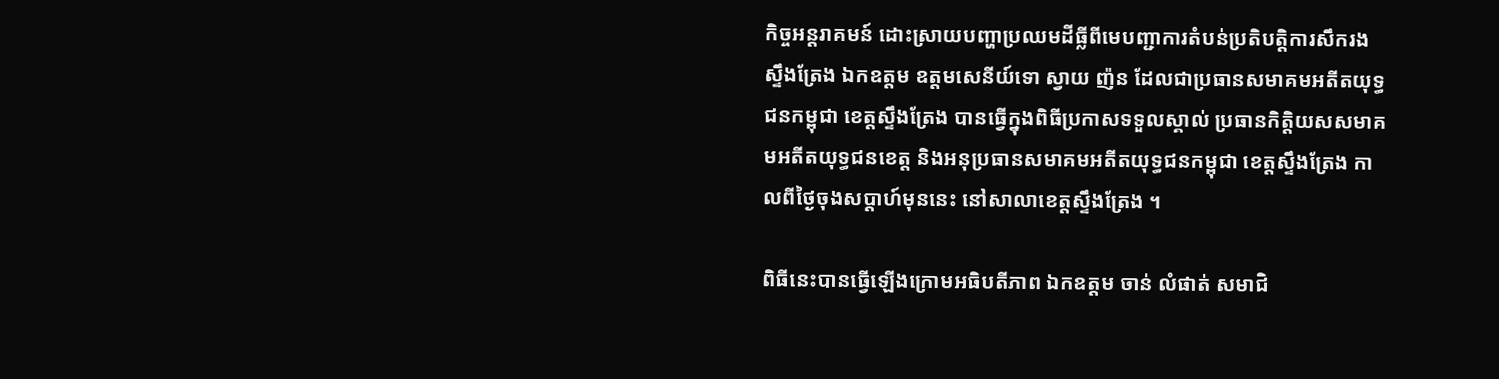កិច្ចអន្តរាគមន៍ ដោះស្រាយបញ្ហាប្រឈមដីធ្លីពីមេបញ្ជាការតំបន់ប្រតិបត្តិការសឹករងស្ទឹងត្រែង ឯកឧត្តម ឧត្តមសេនីយ៍ទោ ស្វាយ ញ៉ន ដែលជាប្រធានសមាគមអតីតយុទ្ធជនកម្ពុជា ខេត្តស្ទឹងត្រែង បានធ្វើក្នុងពិធីប្រកាសទទួលស្គាល់ ប្រធានកិត្តិយសសមាគមអតីតយុទ្ធជនខេត្ត និងអនុប្រធានសមាគមអតីតយុទ្ធជនកម្ពុជា ខេត្តស្ទឹងត្រែង កាលពីថ្ងៃចុងសប្តាហ៍មុននេះ នៅសាលាខេត្តស្ទឹងត្រែង ។

ពិធីនេះបានធ្វើឡើងក្រោមអធិបតីភាព ឯកឧត្តម ចាន់ លំផាត់ សមាជិ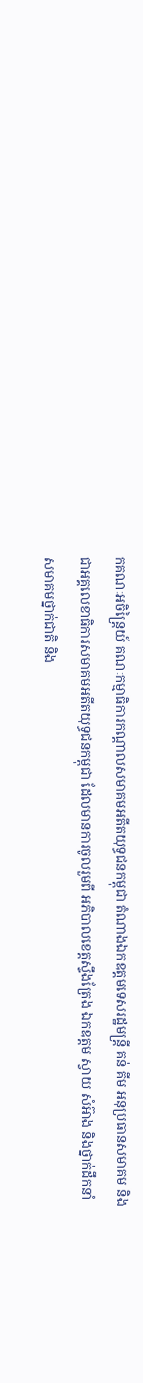កគណៈអចិន្ត្រៃយ៍ គណៈកម្មាធិការកណ្តាលសមាគមអតីតយុទ្ធជនកម្ពុជា តំណាងឯកឧត្តមទេសរដ្ឋមន្រ្តី គន់ គីម អនុប្រធានសមាគម និងជាអគ្គលេខាធិការសមាគមអតីតយុទ្ធជនកម្ពុជា ដែលមានការចូលរួមពី អភិបាលខេត្តស្ទឹងត្រែង ឯកឧត្តម ស្វាយ សំអ៊ាង និងថ្នាក់ដឹកនាំសមាគមថ្នាក់ជាតិ និង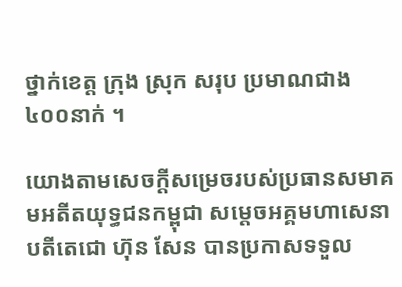ថ្នាក់ខេត្ត ក្រុង ស្រុក សរុប ប្រមាណជាង ៤០០នាក់ ។

យោងតាមសេចក្តីសម្រេចរបស់ប្រធានសមាគមអតីតយុទ្ធជនកម្ពុជា សម្តេចអគ្គមហាសេនាបតីតេជោ ហ៊ុន សែន បានប្រកាសទទួល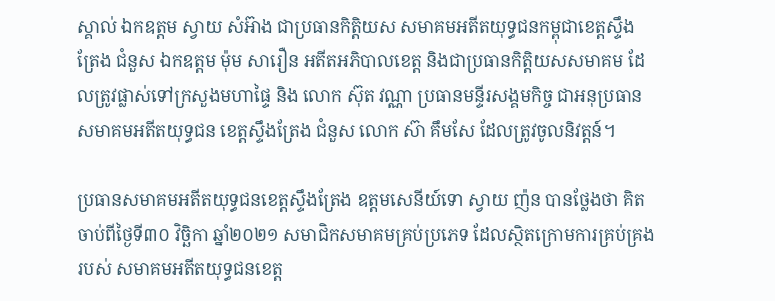ស្គាល់ ឯកឧត្តម ស្វាយ សំអ៊ាង ជាប្រធានកិត្តិយស សមាគមអតីតយុទ្ធជនកម្ពុជាខេត្តស្ទឹងត្រែង ជំនួស ឯកឧត្តម ម៉ុម សារឿន អតីតអភិបាលខេត្ត និងជាប្រធានកិត្តិយសសមាគម ដែលត្រូវផ្លាស់ទៅក្រសួងមហាផ្ទៃ និង លោក ស៊ុត វណ្ណា ប្រធានមន្ទីរសង្គមកិច្ច ជាអនុប្រធានសមាគមអតីតយុទ្ធជន ខេត្តស្ទឹងត្រែង ជំនួស លោក ស៊ា គឹមសែ ដែលត្រូវចូលនិវត្តន៍។

ប្រធានសមាគមអតីតយុទ្ធជនខេត្តស្ទឹងត្រែង ឧត្តមសេនីយ៍ទោ ស្វាយ ញ៉ន បានថ្លែងថា គិតចាប់ពីថ្ងៃទី៣០ វិច្ឆិកា ឆ្នាំ២០២១ សមាជិកសមាគមគ្រប់ប្រភេទ ដែលស្ថិតក្រោមការគ្រប់គ្រងរបស់ សមាគមអតីតយុទ្ធជនខេត្ត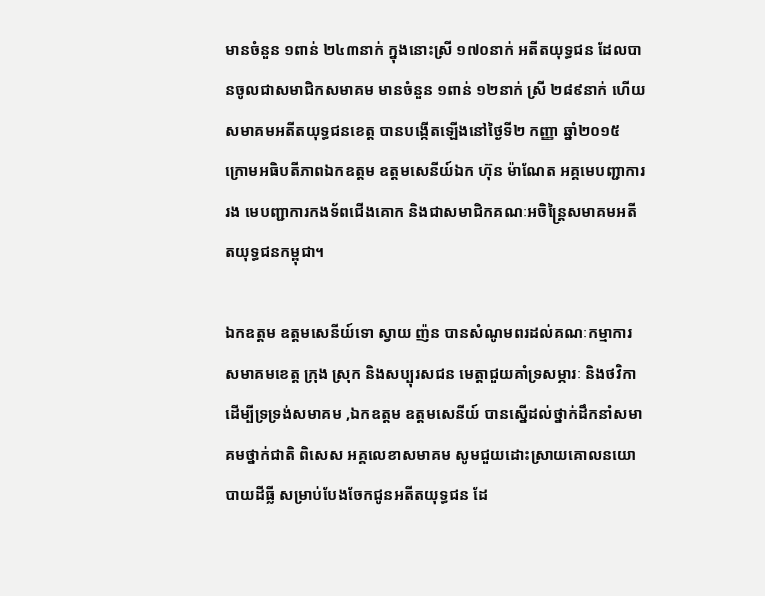មានចំនួន ១ពាន់ ២៤៣នាក់ ក្នុងនោះស្រី ១៧០នាក់ អតីតយុទ្ធជន ដែលបានចូលជាសមាជិកសមាគម មានចំនួន ១ពាន់ ១២នាក់ ស្រី ២៨៩នាក់ ហើយសមាគមអតីតយុទ្ធជនខេត្ត បានបង្កើតឡើងនៅថ្ងៃទី២ កញ្ញា ឆ្នាំ២០១៥ ក្រោមអធិបតីភាពឯកឧត្តម ឧត្តមសេនីយ៍ឯក ហ៊ុន ម៉ាណែត អគ្គមេបញ្ជាការរង មេបញ្ជាការកងទ័ពជើងគោក និងជាសមាជិកគណៈអចិន្ត្រៃសមាគមអតីតយុទ្ធជនកម្ពុជា។

ឯកឧត្តម ឧត្តមសេនីយ៍ទោ ស្វាយ ញ៉ន បានសំណូមពរដល់គណៈកម្មាការសមាគមខេត្ត ក្រុង ស្រុក និងសប្បុរសជន មេត្តាជួយគាំទ្រសម្ភារៈ និងថវិកា ដើម្បីទ្រទ្រង់សមាគម ,ឯកឧត្តម ឧត្តមសេនីយ៍ បានស្នើដល់ថ្នាក់ដឹកនាំសមាគមថ្នាក់ជាតិ ពិសេស អគ្គលេខាសមាគម សូមជួយដោះស្រាយគោលនយោបាយដីធ្លី សម្រាប់បែងចែកជូនអតីតយុទ្ធជន ដែ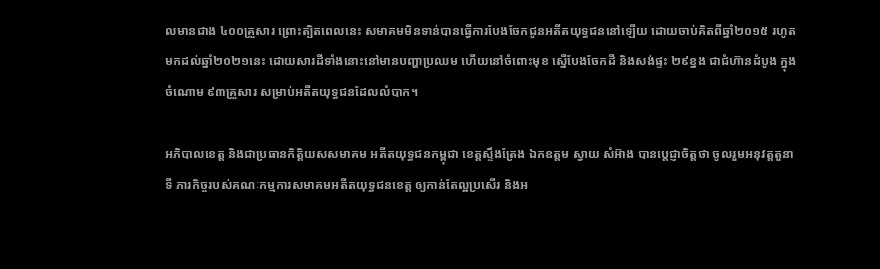លមានជាង ៤០០គ្រួសារ ព្រោះត្បិតពេលនេះ សមាគមមិនទាន់បានធ្វើការបែងចែកជូនអតីតយុទ្ធជននៅឡើយ ដោយចាប់គិតពីឆ្នាំ២០១៥ រហូតមកដល់ឆ្នាំ២០២១នេះ ដោយសារដីទាំងនោះនៅមានបញ្ហាប្រឈម ហើយនៅចំពោះមុខ ស្នើបែងចែកដី និងសង់ផ្ទះ ២៩ខ្នង ជាជំហ៊ានដំបូង ក្នុងចំណោម ៩៣គ្រួសារ សម្រាប់អតីតយុទ្ធជនដែលលំបាក។

អភិបាលខេត្ត និងជាប្រធានកិត្តិយសសមាគម អតីតយុទ្ធជនកម្ពុជា ខេត្តស្ទឹងត្រែង ឯកឧត្តម ស្វាយ សំអ៊ាង បានប្តេជ្ញាចិត្តថា ចូលរួមអនុវត្តតួនាទី ភារកិច្ចរបស់គណៈកម្មការសមាគមអតីតយុទ្ធជនខេត្ត ឲ្យកាន់តែល្អប្រសើរ និងអ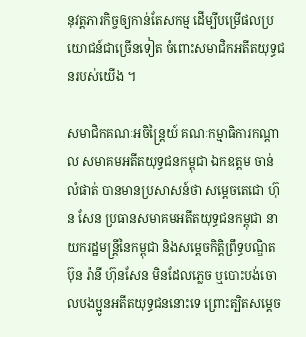នុវត្តភារកិច្ចឲ្យកាន់តែសកម្ម ដើម្បីបម្រើផលប្រយោជន៍ជាច្រើនទៀត ចំពោះសមាជិកអតីតយុទ្ធជនរបស់យើង ។

សមាជិកគណៈអចិន្ត្រៃយ៍ គណៈកម្មាធិការកណ្តាល សមាគមអតីតយុទ្ធជនកម្ពុជា ឯកឧត្តម ចាន់ លំផាត់ បានមានប្រសាសន៍ថា សម្តេចតេជោ ហ៊ុន សែន ប្រធានសមាគមអតីតយុទ្ធជនកម្ពុជា នាយករដ្ឋមន្ត្រីនៃកម្ពុជា និងសម្តេចកិត្តិព្រឹទ្ធបណ្ឌិត ប៊ុន រ៉ានី ហ៊ុនសែន មិនដែលភ្លេច ឬបោះបង់ចោលបងប្អូនអតីតយុទ្ធជននោះទេ ព្រោះត្បិតសម្តេច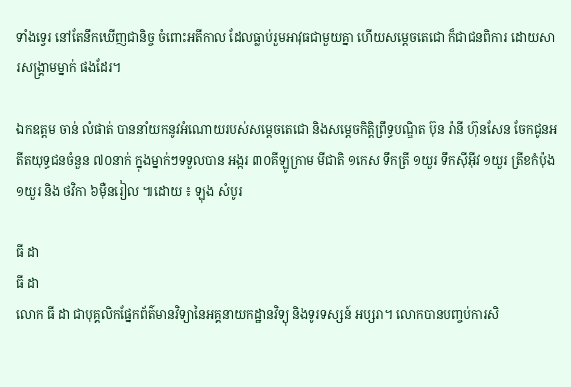ទាំងទ្វេរ នៅតែនឹកឃើញជានិច្ច ចំពោះអតីកាល ដែលធ្លាប់រួមអាវុធជាមួយគ្នា ហើយសម្តេចតេជោ ក៏ជាជនពិការ ដោយសារសង្គ្រាមម្នាក់ ផងដែរ។

ឯកឧត្តម ចាន់ លំផាត់ បាននាំយកនូវអំណោយរបស់សម្តេចតេជោ និងសម្តេចកិត្តិព្រឹទ្ធបណ្ឌិត ប៊ុន រ៉ានី ហ៊ុនសែន ចែកជូនអតីតយុទ្ធជនចំនួន ៧០នាក់ ក្នុងម្នាក់ៗទទួលបាន អង្ករ ៣០គីឡូក្រាម មីជាតិ ១កេស ទឹកត្រី ១យួរ ទឹកស៊ីអ៊ីវ ១យួរ ត្រីខកំប៉ុង ១យួរ និង ថវិកា ៦ម៉ឺនរៀល ៕ដោយ ៖ ឡុង សំបូរ

ធី ដា
ធី ដា
លោក ធី ដា ជាបុគ្គលិកផ្នែកព័ត៌មានវិទ្យានៃអគ្គនាយកដ្ឋានវិទ្យុ និងទូរទស្សន៍ អប្សរា។ លោកបានបញ្ចប់ការសិ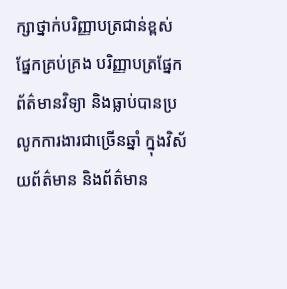ក្សាថ្នាក់បរិញ្ញាបត្រជាន់ខ្ពស់ ផ្នែកគ្រប់គ្រង បរិញ្ញាបត្រផ្នែកព័ត៌មានវិទ្យា និងធ្លាប់បានប្រលូកការងារជាច្រើនឆ្នាំ ក្នុងវិស័យព័ត៌មាន និងព័ត៌មាន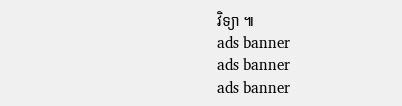វិទ្យា ៕
ads banner
ads banner
ads banner